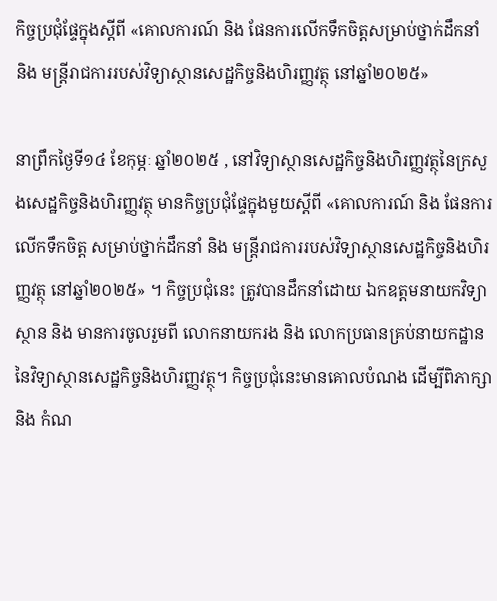កិច្ចប្រជុំផ្ទែក្នុងស្តីពី «គោលការណ៍ និង ផែនការលើកទឹកចិត្តសម្រាប់ថ្នាក់ដឹកនាំ និង មន្រ្តីរាជការរបស់វិទ្យាស្ថានសេដ្ឋកិច្ចនិងហិរញ្ញវត្ថុ នៅឆ្នាំ២០២៥»

នាព្រឹកថ្ងៃទី១៤ ខែកុម្ភៈ ឆ្នាំ២០២៥ , នៅវិទ្យាស្ថានសេដ្ឋកិច្ចនិងហិរញ្ញវត្ថុនៃក្រសួងសេដ្ឋកិច្ចនិងហិរញ្ញវត្ថុ មានកិច្ចប្រជុំផ្ទែក្នុងមួយស្តីពី «គោលការណ៍ និង ផែនការលើកទឹកចិត្ត សម្រាប់ថ្នាក់ដឹកនាំ និង មន្រ្តីរាជការរបស់វិទ្យាស្ថានសេដ្ឋកិច្ចនិងហិរញ្ញវត្ថុ នៅឆ្នាំ២០២៥» ។ កិច្ចប្រជុំនេះ ត្រូវបានដឹកនាំដោយ ឯកឧត្តមនាយកវិទ្យាស្ថាន និង មានការចូលរួមពី លោកនាយករង និង លោកប្រធានគ្រប់នាយកដ្ឋាន នៃវិទ្យាស្ថានសេដ្ឋកិច្ចនិងហិរញ្ញវត្ថុ។ កិច្ចប្រជុំនេះមានគោលបំណង ដើម្បីពិភាក្សា និង កំណ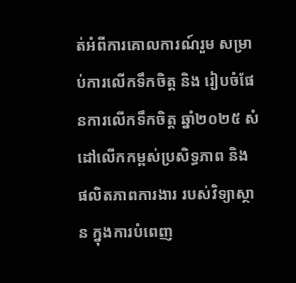ត់អំពីការគោលការណ៍រួម សម្រាប់ការលើកទឹកចិត្ត និង រៀបចំផែនការលើកទឹកចិត្ត ឆ្នាំ២០២៥ សំដៅលើកកម្ពស់ប្រសិទ្ធភាព និង ផលិតភាពការងារ របស់វិទ្យាស្ថាន ក្នុងការបំពេញ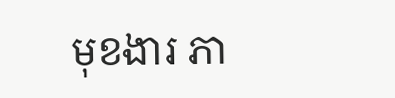មុខងារ ភា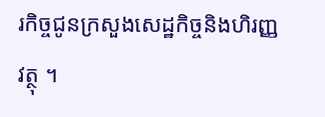រកិច្ចជូនក្រសួងសេដ្ឋកិច្ចនិងហិរញ្ញវត្ថុ ។